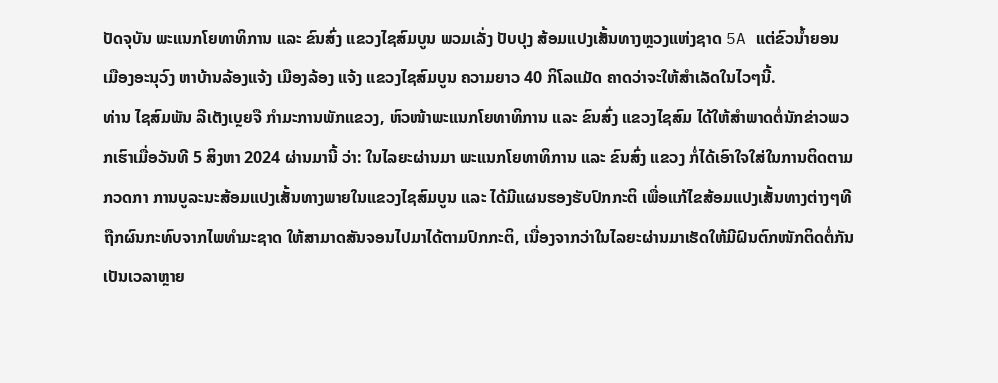ປັດຈຸບັນ ພະແນກໂຍທາທິການ ແລະ ຂົນສົ່ງ ແຂວງໄຊສົມບູນ ພວມເລັ່ງ ປັບປຸງ ສ້ອມແປງເສັ້ນທາງຫຼວງແຫ່ງຊາດ 5A ແຕ່ຂົວນໍ້າຍອນ ເມືອງອະນຸວົງ ຫາບ້ານລ້ອງແຈ້ງ ເມືອງລ້ອງ ແຈ້ງ ແຂວງໄຊສົມບູນ ຄວາມຍາວ 40 ກິໂລແມັດ ຄາດວ່າຈະໃຫ້ສໍາເລັດໃນໄວໆນີ້.
ທ່ານ ໄຊສົມພັນ ລີເຕັງເບຼຍຈື ກໍາມະການພັກແຂວງ, ຫົວໜ້າພະແນກໂຍທາທິການ ແລະ ຂົນສົ່ງ ແຂວງໄຊສົມ ໄດ້ໃຫ້ສໍາພາດຕໍ່ນັກຂ່າວພວກເຮົາເມື່ອວັນທີ 5 ສິງຫາ 2024 ຜ່ານມານີ້ ວ່າ: ໃນໄລຍະຜ່ານມາ ພະແນກໂຍທາທິການ ແລະ ຂົນສົ່ງ ແຂວງ ກໍ່ໄດ້ເອົາໃຈໃສ່ໃນການຕິດຕາມກວດກາ ການບູລະນະສ້ອມແປງເສັ້ນທາງພາຍໃນແຂວງໄຊສົມບູນ ແລະ ໄດ້ມີແຜນຮອງຮັບປົກກະຕິ ເພື່ອແກ້ໄຂສ້ອມແປງເສັ້ນທາງຕ່າງໆທີຖືກຜົນກະທົບຈາກໄພທໍາມະຊາດ ໃຫ້ສາມາດສັນຈອນໄປມາໄດ້ຕາມປົກກະຕິ, ເນື່ອງຈາກວ່າໃນໄລຍະຜ່ານມາເຮັດໃຫ້ມີຝົນຕົກໜັກຕິດຕໍ່ກັນເປັນເວລາຫຼາຍ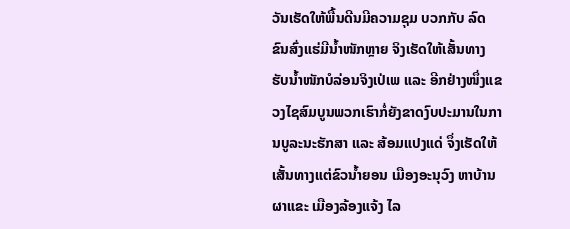ວັນເຮັດໃຫ້ພື້ນດີນມີຄວາມຊຸມ ບວກກັບ ລົດຂົນສົ່ງແຮ່ມີນໍ້າໜັກຫຼາຍ ຈິງເຮັດໃຫ້ເສັ້ນທາງຮັບນໍ້າໜັກບໍລ່ອນຈິງເປ່ເພ ແລະ ອີກຢ່າງໜຶ່ງແຂວງໄຊສົມບູນພວກເຮົາກໍ່ຍັງຂາດງົບປະມານໃນການບູລະນະຮັກສາ ແລະ ສ້ອມແປງແດ່ ຈຶ່ງເຮັດໃຫ້ເສັ້ນທາງແຕ່ຂົວນໍ້າຍອນ ເມືອງອະນຸວົງ ຫາບ້ານຜາແຂະ ເມືອງລ້ອງແຈ້ງ ໄລ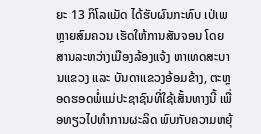ຍະ 13 ກິໂລແມັດ ໄດ້ຮັບຜົນກະທົບ ເປ່ເພ ຫຼາຍສົມຄວນ ເຮັດໃຫ້ການສັນຈອນ ໂດຍສານລະຫວ່າງເມືອງລ້ອງແຈ້ງ ຫາເທດສະບານແຂວງ ແລະ ບັນດາແຂວງອ້ອມຂ້າງ, ຕະຫຼອດຮອດພໍ່ແມ່ປະຊາຊົນທີ່ໃຊ້ເສັ້ນທາງນີ້ ເພື່ອທຽວໄປທໍາການຜະລິດ ພົບກັບຄວາມຫຍຸ້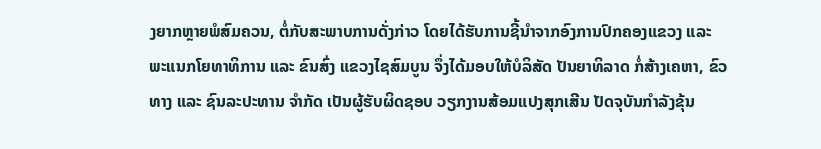ງຍາກຫຼາຍພໍສົມຄວນ, ຕໍ່ກັບສະພາບການດັ່ງກ່າວ ໂດຍໄດ້ຮັບການຊີ້ນໍາຈາກອົງການປົກຄອງແຂວງ ແລະ ພະແນກໂຍທາທິການ ແລະ ຂົນສົ່ງ ແຂວງໄຊສົມບູນ ຈຶ່ງໄດ້ມອບໃຫ້ບໍລິສັດ ປັນຍາທິລາດ ກໍ່ສ້າງເຄຫາ, ຂົວທາງ ແລະ ຊົນລະປະທານ ຈຳກັດ ເປັນຜູ້ຮັບຜິດຊອບ ວຽກງານສ້ອມແປງສຸກເສີນ ປັດຈຸບັນກຳລັງຂຸ້ນ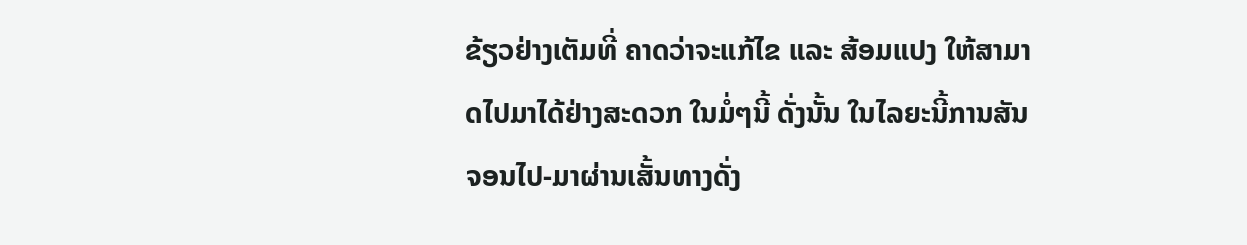ຂ້ຽວຢ່າງເຕັມທີ່ ຄາດວ່າຈະແກ້ໄຂ ແລະ ສ້ອມແປງ ໃຫ້ສາມາດໄປມາໄດ້ຢ່າງສະດວກ ໃນມໍ່ໆນີ້ ດັ່ງນັ້ນ ໃນໄລຍະນີ້ການສັນຈອນໄປ-ມາຜ່ານເສັ້ນທາງດັ່ງ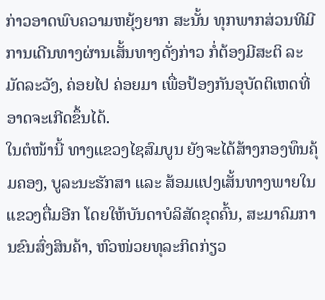ກ່າວອາດພົບຄວາມຫຍຸ້ງຍາກ ສະນັ້ນ ທຸກພາກສ່ວນທີມີການເດີນທາງຜ່ານເສັ້ນທາງດັ່ງກ່າວ ກໍ່ຕ້ອງມີສະຕິ ລະມັດລະວັງ, ຄ່ອຍໄປ ຄ່ອຍມາ ເພື່ອປ້ອງກັນອຸບັດຕິເຫດທີ່ອາດຈະເກີດຂຶ້ນໄດ້.
ໃນຕໍໜ້ານີ້ ທາງແຂວງໄຊສົມບູນ ຍັງຈະໄດ້ສ້າງກອງທຶນຄຸ້ມຄອງ, ບູລະນະຮັກສາ ແລະ ສ້ອມແປງເສັ້ນທາງພາຍໃນແຂວງຕື່ມອີກ ໂດຍໃຫ້ບັນດາບໍລິສັດຂຸດຄົ້ນ, ສະມາຄົມການຂົນສົ່ງສິນຄ້າ, ຫົວໜ່ວຍທຸລະກິດກ່ຽວ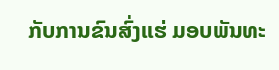ກັບການຂົນສົ່ງແຮ່ ມອບພັນທະ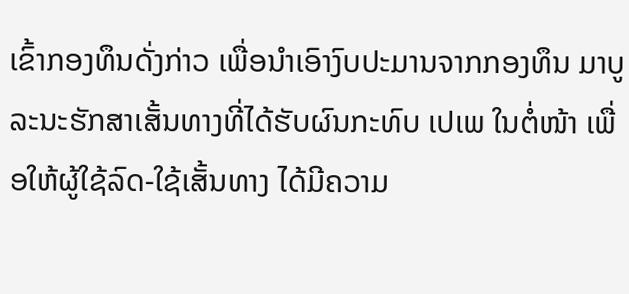ເຂົ້າກອງທຶນດັ່ງກ່າວ ເພື່ອນໍາເອົາງົບປະມານຈາກກອງທຶນ ມາບູລະນະຮັກສາເສັ້ນທາງທີ່ໄດ້ຮັບຜົນກະທົບ ເປເພ ໃນຕໍ່ໜ້າ ເພື່ອໃຫ້ຜູ້ໃຊ້ລົດ-ໃຊ້ເສັ້ນທາງ ໄດ້ມີຄວາມ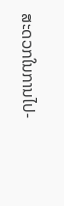ສະດວກໃນການໄປ-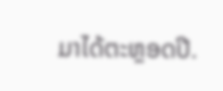ມາໄດ້ຕະຫຼອດປີ.